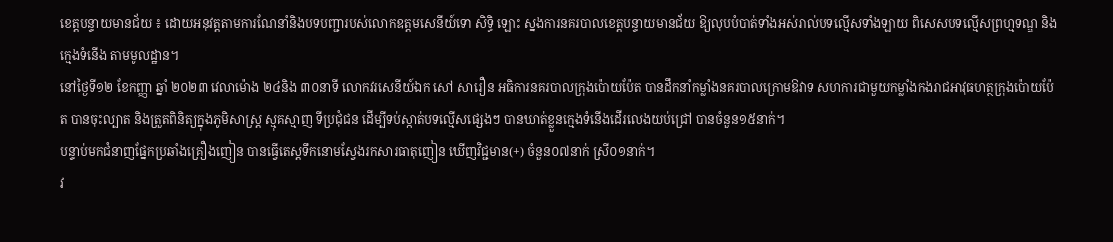ខេត្តបន្ទាយមានជ័យ ៖ ដោយអនុវត្តតាមការណែនាំនិងបទបញ្ជារបស់លោកឧត្តមសេនីយ៍ទោ សិទ្ធិ ឡោះ ស្នងការនគរបាលខេត្តបន្ទាយមានជ័យ ឱ្យលុបបំបាត់ទាំងអស់រាល់បទល្មើសទាំងឡាយ ពិសេសបទល្មើសព្រហ្មទណ្ឌ និងក្មេងទំនើង តាមមូលដ្ឋាន។
នៅថ្ងៃទី១២ ខែកញ្ញា ឆ្នាំ ២០២៣ វេលាម៉ោង ២៤និង ៣០នាទី លោកវរសេនីយ៍ឯក សៅ សារឿន អធិការនគរបាលក្រុងប៉ោយប៉ែត បានដឹកនាំកម្លាំងនគរបាលក្រោមឱវាទ សហការជាមួយកម្លាំងកងរាជអាវុធហត្ថក្រុងប៉ោយប៉ែត បានចុះល្បាត និងត្រួតពិនិត្យក្នុងភូមិសាស្រ្ត ស្មុគស្មាញ ទីប្រជុំជន ដើម្បីទប់ស្កាត់បទល្មើសផ្សេងៗ បានឃាត់ខ្លួនក្មេងទំនើងដើរលេងយប់ជ្រៅ បានចំនួន១៥នាក់។
បន្ទាប់មកជំនាញផ្នែកប្រឆាំងគ្រឿងញៀន បានធ្វើតេស្តទឹកនោមស្វែងរកសារធាតុញៀន ឃើញវិជ្ជមាន(+) ចំនួន០៧នាក់ ស្រី០១នាក់។
វ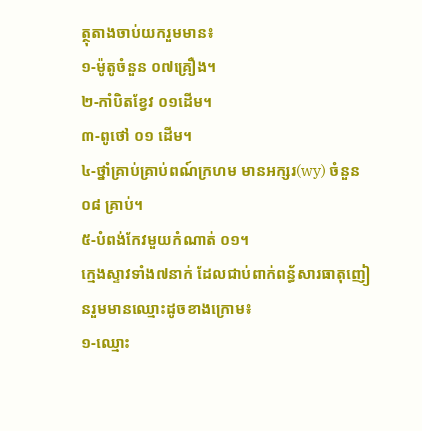ត្ថុតាងចាប់យករួមមាន៖
១-ម៉ូតូចំនួន ០៧គ្រឿង។
២-កាំបិតខ្វែវ ០១ដើម។
៣-ពូថៅ ០១ ដើម។
៤-ថ្នាំគ្រាប់គ្រាប់ពណ៍ក្រហម មានអក្សរ(wy) ចំនួន០៨ គ្រាប់។
៥-បំពង់កែវមួយកំណាត់ ០១។
ក្មេងស្ទាវទាំង៧នាក់ ដែលជាប់ពាក់ពន្ធ័សារធាតុញៀនរួមមានឈ្មោះដូចខាងក្រោម៖
១-ឈ្មោះ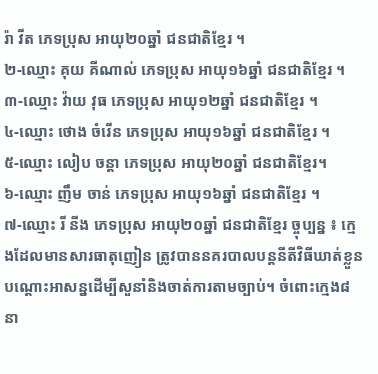រ៉ា វីត ភេទប្រុស អាយុ២០ឆ្នាំ ជនជាតិខ្មែរ ។
២-ឈ្មោះ គុយ គីណាល់ ភេទប្រុស អាយុ១៦ឆ្នាំ ជនជាតិខ្មែរ ។
៣-ឈ្មោះ វ៉ាយ វុធ ភេទប្រុស អាយុ១២ឆ្នាំ ជនជាតិខ្មែរ ។
៤-ឈ្មោះ ថោង ចំរើន ភេទប្រុស អាយុ១៦ឆ្នាំ ជនជាតិខ្មែរ ។
៥-ឈ្មោះ លៀប ចន្តា ភេទប្រុស អាយុ២០ឆ្នាំ ជនជាតិខ្មែរ។
៦-ឈ្មោះ ញឹម ចាន់ ភេទប្រុស អាយុ១៦ឆ្នាំ ជនជាតិខ្មែរ ។
៧-ឈ្មោះ រី នីង ភេទប្រុស អាយុ២០ឆ្នាំ ជនជាតិខ្មែរ ច្ចុប្បន្ន ៖ ក្មេងដែលមានសារធាតុញៀន ត្រូវបាននគរបាលបន្តនីតីវិធីឃាត់ខ្លួនបណ្តោះអាសន្នដើម្បីសួនាំនិងចាត់ការតាមច្បាប់។ ចំពោះក្មេង៨នា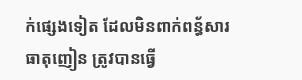ក់ផ្សេងទៀត ដែលមិនពាក់ពន្ធ័សារធាតុញៀន ត្រូវបានធ្វើ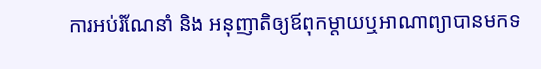ការអប់រំណែនាំ និង អនុញាតិឲ្យឪពុកម្តាយឬអាណាព្យាបានមកទ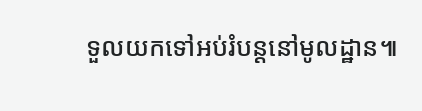ទួលយកទៅអប់រំបន្តនៅមូលដ្ឋាន៕